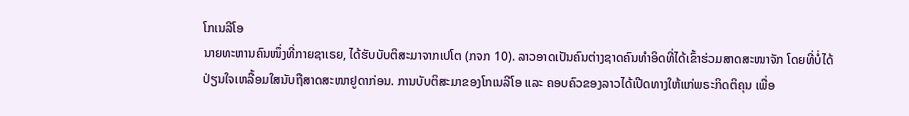ໂກເນລີໂອ
ນາຍທະຫານຄົນໜຶ່ງທີ່ກາຍຊາເຣຍ, ໄດ້ຮັບບັບຕິສະມາຈາກເປໂຕ (ກຈກ 10). ລາວອາດເປັນຄົນຕ່າງຊາດຄົນທຳອິດທີ່ໄດ້ເຂົ້າຮ່ວມສາດສະໜາຈັກ ໂດຍທີ່ບໍ່ໄດ້ປ່ຽນໃຈເຫລື້ອມໃສນັບຖືສາດສະໜາຢູດາກ່ອນ. ການບັບຕິສະມາຂອງໂກເນລີໂອ ແລະ ຄອບຄົວຂອງລາວໄດ້ເປີດທາງໃຫ້ແກ່ພຣະກິດຕິຄຸນ ເພື່ອ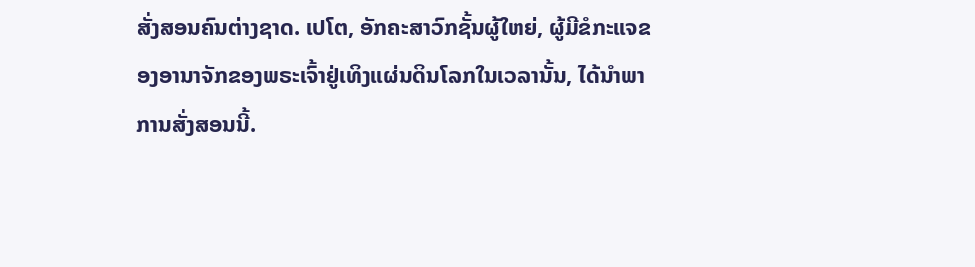ສັ່ງສອນຄົນຕ່າງຊາດ. ເປໂຕ, ອັກຄະສາວົກຊັ້ນຜູ້ໃຫຍ່, ຜູ້ມີຂໍກະແຈຂອງອານາຈັກຂອງພຣະເຈົ້າຢູ່ເທິງແຜ່ນດິນໂລກໃນເວລານັ້ນ, ໄດ້ນຳພາການສັ່ງສອນນີ້.